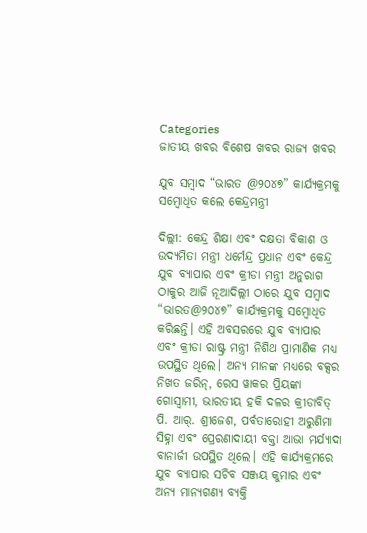Categories
ଜାତୀୟ ଖବର ବିଶେଷ ଖବର ରାଜ୍ୟ ଖବର

ଯୁବ ସମ୍ବାଦ “ଭାରତ @୨୦୪୭” କାର୍ଯ୍ୟକ୍ରମକୁ ସମ୍ବୋଧିତ କଲେ କେନ୍ଦ୍ରମନ୍ତ୍ରୀ

ଦିଲ୍ଲୀ: କେନ୍ଦ୍ର ଶିକ୍ଷା ଏବଂ ଦକ୍ଷତା ବିକାଶ ଓ ଉଦ୍ୟମିତା ମନ୍ତ୍ରୀ ଧର୍ମେନ୍ଦ୍ର ପ୍ରଧାନ ଏବଂ କେନ୍ଦ୍ର ଯୁବ ବ୍ୟାପାର ଏବଂ କ୍ରୀଡା ମନ୍ତ୍ରୀ ଅନୁରାଗ ଠାକୁର ଆଜି ନୂଆଦିଲ୍ଲୀ ଠାରେ ଯୁବ ସମ୍ବାଦ “ଭାରତ@୨୦୪୭” କାର୍ଯ୍ୟକ୍ରମକୁ ସମ୍ବୋଧିତ କରିଛନ୍ତି। ଏହି ଅବସରରେ ଯୁବ ବ୍ୟାପାର ଏବଂ କ୍ରୀଡା ରାଷ୍ଟ୍ର ମନ୍ତ୍ରୀ ନିଶିଥ ପ୍ରାମାଣିକ ମଧ୍ୟ ଉପସ୍ଥିତ ଥିଲେ। ଅନ୍ୟ ମାନଙ୍କ ମଧ୍ୟରେ ବକ୍ସର ନିଖତ ଜରିନ୍, ରେସ ୱାକର ପ୍ରିୟଙ୍କା ଗୋସ୍ୱାମୀ, ଭାରତୀୟ ହକି ଦଳର କ୍ରୀଡାବିତ୍ ପି. ଆର୍. ଶ୍ରୀଜେଶ, ପର୍ବତାରୋହୀ ଅରୁଣିମା ସିହ୍ନା ଏବଂ ପ୍ରେରଣାଦାୟୀ ବକ୍ତା ଆଭା ମର୍ଯ୍ୟାଦା ବାନାର୍ଜୀ ଉପସ୍ଥିତ ଥିଲେ। ଏହି କାର୍ଯ୍ୟକ୍ରମରେ ଯୁବ ବ୍ୟାପାର ସଚିବ ସଞ୍ଜୟ କୁମାର ଏବଂ ଅନ୍ୟ ମାନ୍ୟଗଣ୍ୟ ବ୍ୟକ୍ତି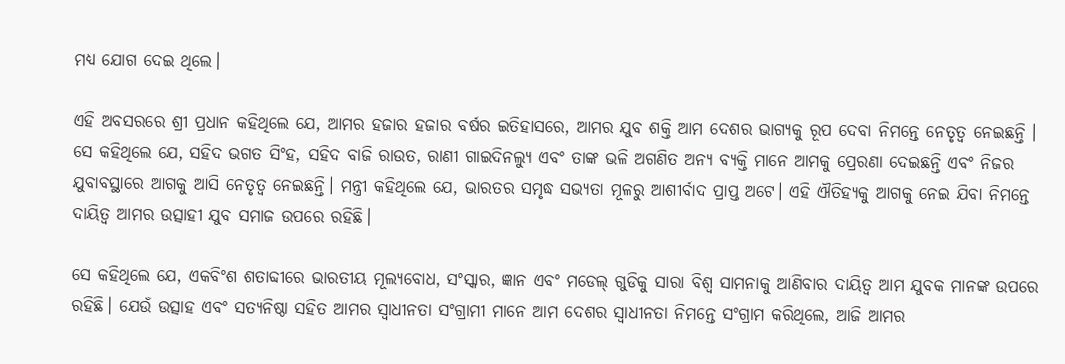ମଧ୍ୟ ଯୋଗ ଦେଇ ଥିଲେ।

ଏହି ଅବସରରେ ଶ୍ରୀ ପ୍ରଧାନ କହିଥିଲେ ଯେ, ଆମର ହଜାର ହଜାର ବର୍ଷର ଇତିହାସରେ, ଆମର ଯୁବ ଶକ୍ତି ଆମ ଦେଶର ଭାଗ୍ୟକୁ ରୂପ ଦେବା ନିମନ୍ତେ ନେତୃତ୍ୱ ନେଇଛନ୍ତି । ସେ କହିଥିଲେ ଯେ, ସହିଦ ଭଗତ ସିଂହ, ସହିଦ ବାଜି ରାଉତ, ରାଣୀ ଗାଇଦିନଲ୍ୟୁ ଏବଂ ତାଙ୍କ ଭଳି ଅଗଣିତ ଅନ୍ୟ ବ୍ୟକ୍ତି ମାନେ ଆମକୁ ପ୍ରେରଣା ଦେଇଛନ୍ତି ଏବଂ ନିଜର ଯୁବାବସ୍ଥାରେ ଆଗକୁ ଆସି ନେତୃତ୍ୱ ନେଇଛନ୍ତି। ମନ୍ତ୍ରୀ କହିଥିଲେ ଯେ, ଭାରତର ସମୃଦ୍ଧ ସଭ୍ୟତା ମୂଳରୁ ଆଶୀର୍ବାଦ ପ୍ରାପ୍ତ ଅଟେ। ଏହି ଐତିହ୍ୟକୁ ଆଗକୁ ନେଇ ଯିବା ନିମନ୍ତେ ଦାୟିତ୍ୱ ଆମର ଉତ୍ସାହୀ ଯୁବ ସମାଜ ଉପରେ ରହିଛି।

ସେ କହିଥିଲେ ଯେ, ଏକବିଂଶ ଶତାବ୍ଦୀରେ ଭାରତୀୟ ମୂଲ୍ୟବୋଧ, ସଂସ୍କାର, ଜ୍ଞାନ ଏବଂ ମଡେଲ୍ ଗୁଡିକୁ ସାରା ବିଶ୍ୱ ସାମନାକୁ ଆଣିବାର ଦାୟିତ୍ୱ ଆମ ଯୁବକ ମାନଙ୍କ ଉପରେ ରହିଛି। ଯେଉଁ ଉତ୍ସାହ ଏବଂ ସତ୍ୟନିଷ୍ଠା ସହିତ ଆମର ସ୍ୱାଧୀନତା ସଂଗ୍ରାମୀ ମାନେ ଆମ ଦେଶର ସ୍ୱାଧୀନତା ନିମନ୍ତେ ସଂଗ୍ରାମ କରିଥିଲେ, ଆଜି ଆମର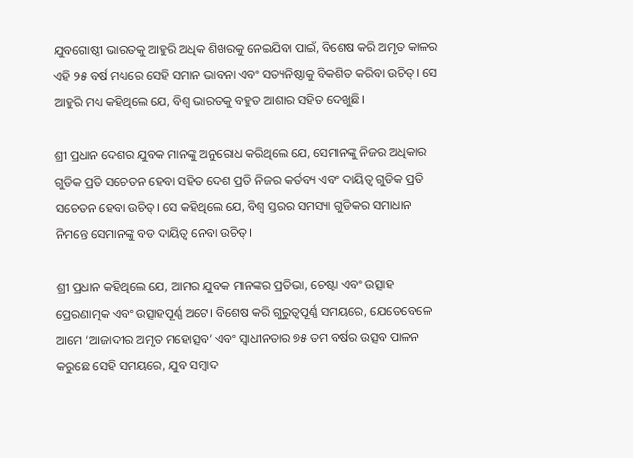ଯୁବଗୋଷ୍ଠୀ ଭାରତକୁ ଆହୁରି ଅଧିକ ଶିଖରକୁ ନେଇଯିବା ପାଇଁ, ବିଶେଷ କରି ଅମୃତ କାଳର ଏହି ୨୫ ବର୍ଷ ମଧ୍ୟରେ ସେହି ସମାନ ଭାବନା ଏବଂ ସତ୍ୟନିଷ୍ଠାକୁ ବିକଶିତ କରିବା ଉଚିତ୍। ସେ ଆହୁରି ମଧ୍ୟ କହିଥିଲେ ଯେ, ବିଶ୍ୱ ଭାରତକୁ ବହୁତ ଆଶାର ସହିତ ଦେଖୁଛି।

ଶ୍ରୀ ପ୍ରଧାନ ଦେଶର ଯୁବକ ମାନଙ୍କୁ ଅନୁରୋଧ କରିଥିଲେ ଯେ, ସେମାନଙ୍କୁ ନିଜର ଅଧିକାର ଗୁଡିକ ପ୍ରତି ସଚେତନ ହେବା ସହିତ ଦେଶ ପ୍ରତି ନିଜର କର୍ତବ୍ୟ ଏବଂ ଦାୟିତ୍ୱ ଗୁଡିକ ପ୍ରତି ସଚେତନ ହେବା ଉଚିତ୍। ସେ କହିଥିଲେ ଯେ, ବିଶ୍ୱ ସ୍ତରର ସମସ୍ୟା ଗୁଡିକର ସମାଧାନ ନିମନ୍ତେ ସେମାନଙ୍କୁ ବଡ ଦାୟିତ୍ୱ ନେବା ଉଚିତ୍।

ଶ୍ରୀ ପ୍ରଧାନ କହିଥିଲେ ଯେ, ଆମର ଯୁବକ ମାନଙ୍କର ପ୍ରତିଭା, ଚେଷ୍ଟା ଏବଂ ଉତ୍ସାହ ପ୍ରେରଣାତ୍ମକ ଏବଂ ଉତ୍ସାହପୂର୍ଣ୍ଣ ଅଟେ। ବିଶେଷ କରି ଗୁରୁତ୍ୱପୂର୍ଣ୍ଣ ସମୟରେ, ଯେତେବେଳେ ଆମେ ‘ଆଜାଦୀର ଅମୃତ ମହୋତ୍ସବ’ ଏବଂ ସ୍ୱାଧୀନତାର ୭୫ ତମ ବର୍ଷର ଉତ୍ସବ ପାଳନ କରୁଛେ ସେହି ସମୟରେ, ଯୁବ ସମ୍ବାଦ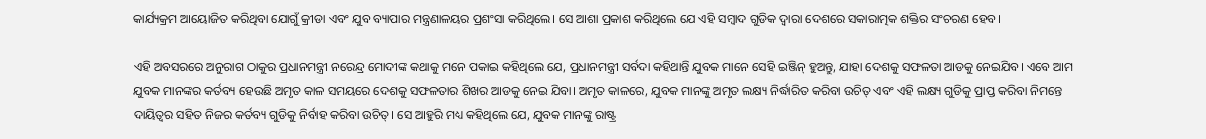କାର୍ଯ୍ୟକ୍ରମ ଆୟୋଜିତ କରିଥିବା ଯୋଗୁଁ କ୍ରୀଡା ଏବଂ ଯୁବ ବ୍ୟାପାର ମନ୍ତ୍ରଣାଳୟର ପ୍ରଶଂସା କରିଥିଲେ। ସେ ଆଶା ପ୍ରକାଶ କରିଥିଲେ ଯେ ଏହି ସମ୍ବାଦ ଗୁଡିକ ଦ୍ୱାରା ଦେଶରେ ସକାରାତ୍ମକ ଶକ୍ତିର ସଂଚରଣ ହେବ।

ଏହି ଅବସରରେ ଅନୁରାଗ ଠାକୁର ପ୍ରଧାନମନ୍ତ୍ରୀ ନରେନ୍ଦ୍ର ମୋଦୀଙ୍କ କଥାକୁ ମନେ ପକାଇ କହିଥିଲେ ଯେ, ପ୍ରଧାନମନ୍ତ୍ରୀ ସର୍ବଦା କହିଥାନ୍ତି ଯୁବକ ମାନେ ସେହି ଇଞ୍ଜିନ୍ ହୁଅନ୍ତୁ, ଯାହା ଦେଶକୁ ସଫଳତା ଆଡକୁ ନେଇଯିବ। ଏବେ ଆମ ଯୁବକ ମାନଙ୍କର କର୍ତବ୍ୟ ହେଉଛି ଅମୃତ କାଳ ସମୟରେ ଦେଶକୁ ସଫଳତାର ଶିଖର ଆଡକୁ ନେଇ ଯିବା। ଅମୃତ କାଳରେ, ଯୁବକ ମାନଙ୍କୁ ଅମୃତ ଲକ୍ଷ୍ୟ ନିର୍ଦ୍ଧାରିତ କରିବା ଉଚିତ୍ ଏବଂ ଏହି ଲକ୍ଷ୍ୟ ଗୁଡିକୁ ପ୍ରାପ୍ତ କରିବା ନିମନ୍ତେ ଦାୟିତ୍ୱର ସହିତ ନିଜର କର୍ତବ୍ୟ ଗୁଡିକୁ ନିର୍ବାହ କରିବା ଉଚିତ୍। ସେ ଆହୁରି ମଧ୍ୟ କହିଥିଲେ ଯେ, ଯୁବକ ମାନଙ୍କୁ ରାଷ୍ଟ୍ର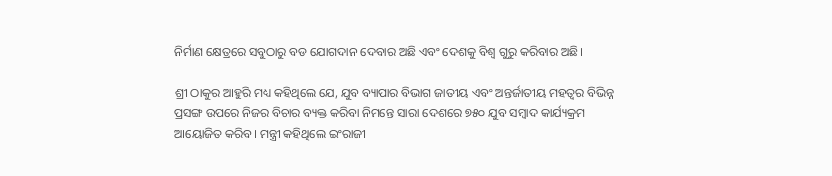ନିର୍ମାଣ କ୍ଷେତ୍ରରେ ସବୁଠାରୁ ବଡ ଯୋଗଦାନ ଦେବାର ଅଛି ଏବଂ ଦେଶକୁ ବିଶ୍ୱ ଗୁରୁ କରିବାର ଅଛି।

ଶ୍ରୀ ଠାକୁର ଆହୁରି ମଧ୍ୟ କହିଥିଲେ ଯେ, ଯୁବ ବ୍ୟାପାର ବିଭାଗ ଜାତୀୟ ଏବଂ ଅନ୍ତର୍ଜାତୀୟ ମହତ୍ୱର ବିଭିନ୍ନ ପ୍ରସଙ୍ଗ ଉପରେ ନିଜର ବିଚାର ବ୍ୟକ୍ତ କରିବା ନିମନ୍ତେ ସାରା ଦେଶରେ ୭୫୦ ଯୁବ ସମ୍ବାଦ କାର୍ଯ୍ୟକ୍ରମ ଆୟୋଜିତ କରିବ। ମନ୍ତ୍ରୀ କହିଥିଲେ ଇଂରାଜୀ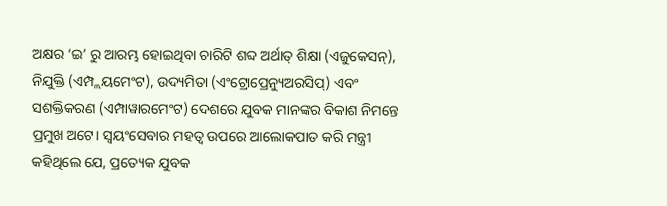ଅକ୍ଷର ‘ଇ’ ରୁ ଆରମ୍ଭ ହୋଇଥିବା ଚାରିଟି ଶବ୍ଦ ଅର୍ଥାତ୍ ଶିକ୍ଷା (ଏଜୁକେସନ୍), ନିଯୁକ୍ତି (ଏମ୍ପ୍ଲୟମେଂଟ), ଉଦ୍ୟମିତା (ଏଂଟ୍ରୋପ୍ରେନ୍ୟୁଅରସିପ୍) ଏବଂ ସଶକ୍ତିକରଣ (ଏମ୍ପାୱାରମେଂଟ) ଦେଶରେ ଯୁବକ ମାନଙ୍କର ବିକାଶ ନିମନ୍ତେ ପ୍ରମୁଖ ଅଟେ। ସ୍ୱୟଂସେବାର ମହତ୍ୱ ଉପରେ ଆଲୋକପାତ କରି ମନ୍ତ୍ରୀ କହିଥିଲେ ଯେ, ପ୍ରତ୍ୟେକ ଯୁବକ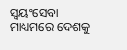ସ୍ୱୟଂସେବା ମାଧ୍ୟମରେ ଦେଶକୁ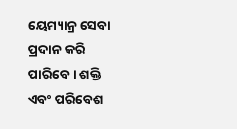ୟେମ୍ୟାନ୍ର ସେବା ପ୍ରଦାନ କରି ପାରିବେ। ଶକ୍ତି ଏବଂ ପରିବେଶ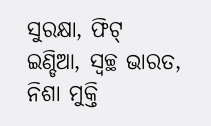ସୁରକ୍ଷା, ଫିଟ୍ ଇଣ୍ଡିଆ, ସ୍ୱଚ୍ଛ ଭାରତ, ନିଶା ମୁକ୍ତି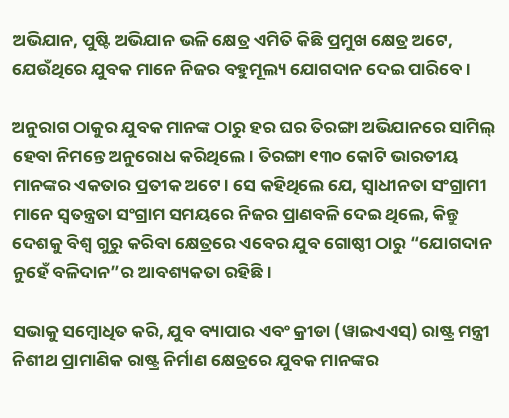ଅଭିଯାନ, ପୁଷ୍ଟି ଅଭିଯାନ ଭଳି କ୍ଷେତ୍ର ଏମିତି କିଛି ପ୍ରମୁଖ କ୍ଷେତ୍ର ଅଟେ, ଯେଉଁଥିରେ ଯୁବକ ମାନେ ନିଜର ବହୁମୂଲ୍ୟ ଯୋଗଦାନ ଦେଇ ପାରିବେ।

ଅନୁରାଗ ଠାକୁର ଯୁବକ ମାନଙ୍କ ଠାରୁ ହର ଘର ତିରଙ୍ଗା ଅଭିଯାନରେ ସାମିଲ୍ ହେବା ନିମନ୍ତେ ଅନୁରୋଧ କରିଥିଲେ। ତିରଙ୍ଗା ୧୩୦ କୋଟି ଭାରତୀୟ ମାନଙ୍କର ଏକତାର ପ୍ରତୀକ ଅଟେ। ସେ କହିଥିଲେ ଯେ, ସ୍ୱାଧୀନତା ସଂଗ୍ରାମୀ ମାନେ ସ୍ୱତନ୍ତ୍ରତା ସଂଗ୍ରାମ ସମୟରେ ନିଜର ପ୍ରାଣବଳି ଦେଇ ଥିଲେ, କିନ୍ତୁ ଦେଶକୁ ବିଶ୍ୱ ଗୁରୁ କରିବା କ୍ଷେତ୍ରରେ ଏବେର ଯୁବ ଗୋଷ୍ଠୀ ଠାରୁ “ଯୋଗଦାନ ନୁହେଁ ବଳିଦାନ”ର ଆବଶ୍ୟକତା ରହିଛି।

ସଭାକୁ ସମ୍ବୋଧିତ କରି, ଯୁବ ବ୍ୟାପାର ଏବଂ କ୍ରୀଡା (ୱାଇଏଏସ୍) ରାଷ୍ଟ୍ର ମନ୍ତ୍ରୀ ନିଶୀଥ ପ୍ରାମାଣିକ ରାଷ୍ଟ୍ର ନିର୍ମାଣ କ୍ଷେତ୍ରରେ ଯୁବକ ମାନଙ୍କର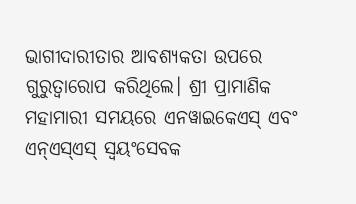ଭାଗୀଦାରୀତାର ଆବଶ୍ୟକତା ଉପରେ ଗୁରୁତ୍ୱାରୋପ କରିଥିଲେ। ଶ୍ରୀ ପ୍ରାମାଣିକ ମହାମାରୀ ସମୟରେ ଏନୱାଇକେଏସ୍ ଏବଂ ଏନ୍ଏସ୍ଏସ୍ ସ୍ୱୟଂସେବକ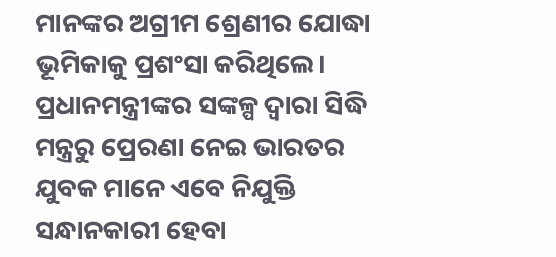ମାନଙ୍କର ଅଗ୍ରୀମ ଶ୍ରେଣୀର ଯୋଦ୍ଧା ଭୂମିକାକୁ ପ୍ରଶଂସା କରିଥିଲେ। ପ୍ରଧାନମନ୍ତ୍ରୀଙ୍କର ସଙ୍କଳ୍ପ ଦ୍ୱାରା ସିଦ୍ଧି ମନ୍ତ୍ରରୁ ପ୍ରେରଣା ନେଇ ଭାରତର ଯୁବକ ମାନେ ଏବେ ନିଯୁକ୍ତି ସନ୍ଧାନକାରୀ ହେବା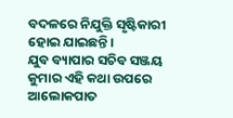ବଦଳରେ ନିଯୁକ୍ତି ସୃଷ୍ଟିକାରୀ ହୋଇ ଯାଇଛନ୍ତି।
ଯୁବ ବ୍ୟାପାର ସଚିବ ସଞ୍ଜୟ କୁମାର ଏହି କଥା ଉପରେ ଆଲୋକପାତ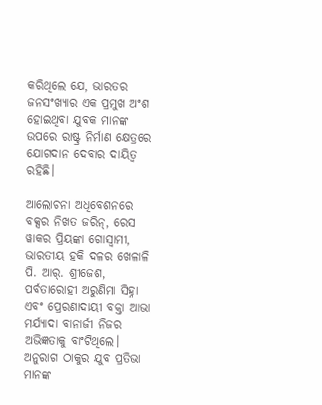କରିଥିଲେ ଯେ, ଭାରତର ଜନସଂଖ୍ୟାର ଏକ ପ୍ରମୁଖ ଅଂଶ ହୋଇଥିବା ଯୁବକ ମାନଙ୍କ ଉପରେ ରାଷ୍ଟ୍ର ନିର୍ମାଣ କ୍ଷେତ୍ରରେ ଯୋଗଦାନ ଦେବାର ଦାୟିତ୍ୱ ରହିଛି।

ଆଲୋଚନା ଅଧିବେଶନରେ ବକ୍ସର ନିଖତ ଜରିନ୍, ରେସ ୱାକର ପ୍ରିୟଙ୍କା ଗୋସ୍ୱାମୀ, ଭାରତୀୟ ହକି ଦଳର ଖେଳାଳି ପି. ଆର୍. ଶ୍ରୀଜେଶ, ପର୍ବତାରୋହୀ ଅରୁଣିମା ସିହ୍ନା ଏବଂ ପ୍ରେରଣାଦାୟୀ ବକ୍ତା ଆଭା ମର୍ଯ୍ୟାଦା ବାନାର୍ଜୀ ନିଜର ଅଭିଜ୍ଞତାକୁ ବାଂଟିଥିଲେ। ଅନୁରାଗ ଠାକୁର ଯୁବ ପ୍ରତିଭା ମାନଙ୍କ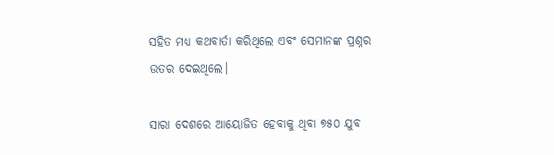ସହିତ ମଧ୍ୟ କଥବାର୍ତା କରିଥିଲେ ଏବଂ ସେମାନଙ୍କ ପ୍ରଶ୍ନର ଉତର ଦେଇଥିଲେ।

ସାରା ଦେଶରେ ଆୟୋଜିତ ହେବାକୁ ଥିବା ୭୫୦ ଯୁବ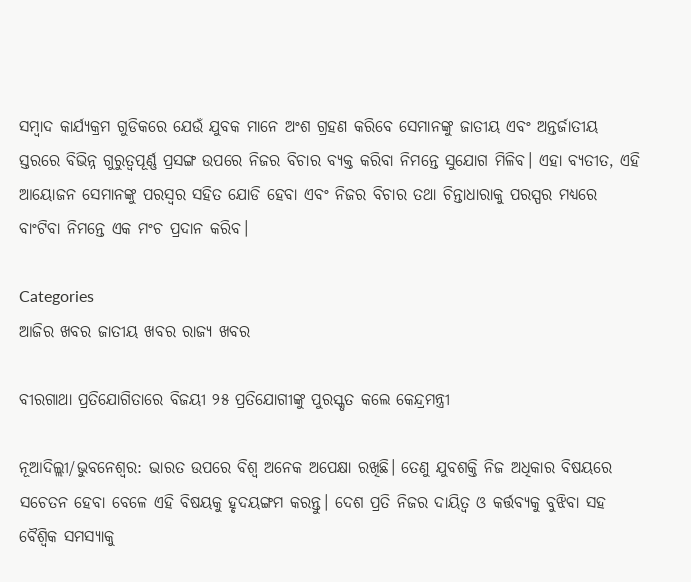ସମ୍ବାଦ କାର୍ଯ୍ୟକ୍ରମ ଗୁଡିକରେ ଯେଉଁ ଯୁବକ ମାନେ ଅଂଶ ଗ୍ରହଣ କରିବେ ସେମାନଙ୍କୁ ଜାତୀୟ ଏବଂ ଅନ୍ତର୍ଜାତୀୟ ସ୍ତରରେ ବିଭିନ୍ନ ଗୁରୁତ୍ୱପୂର୍ଣ୍ଣ ପ୍ରସଙ୍ଗ ଉପରେ ନିଜର ବିଚାର ବ୍ୟକ୍ତ କରିବା ନିମନ୍ତେ ସୁଯୋଗ ମିଳିବ। ଏହା ବ୍ୟତୀତ, ଏହି ଆୟୋଜନ ସେମାନଙ୍କୁ ପରସ୍ୱର ସହିତ ଯୋଡି ହେବା ଏବଂ ନିଜର ବିଚାର ତଥା ଚିନ୍ତାଧାରାକୁ ପରସ୍ପର ମଧ୍ୟରେ ବାଂଟିବା ନିମନ୍ତେ ଏକ ମଂଚ ପ୍ରଦାନ କରିବ।

Categories
ଆଜିର ଖବର ଜାତୀୟ ଖବର ରାଜ୍ୟ ଖବର

ବୀରଗାଥା ପ୍ରତିଯୋଗିତାରେ ବିଜୟୀ ୨୫ ପ୍ରତିଯୋଗୀଙ୍କୁ ପୁରସ୍କୃତ କଲେ କେନ୍ଦ୍ରମନ୍ତ୍ରୀ

ନୂଆଦିଲ୍ଲୀ/ଭୁବନେଶ୍ୱର: ଭାରତ ଉପରେ ବିଶ୍ୱ ଅନେକ ଅପେକ୍ଷା ରଖିଛି। ତେଣୁ ଯୁବଶକ୍ତି ନିଜ ଅଧିକାର ବିଷୟରେ ସଚେତନ ହେବା ବେଳେ ଏହି ବିଷୟକୁ ହୃଦୟଙ୍ଗମ କରନ୍ତୁ। ଦେଶ ପ୍ରତି ନିଜର ଦାୟିତ୍ୱ ଓ କର୍ତ୍ତବ୍ୟକୁ ବୁଝିବା ସହ ବୈଶ୍ୱିକ ସମସ୍ୟାକୁ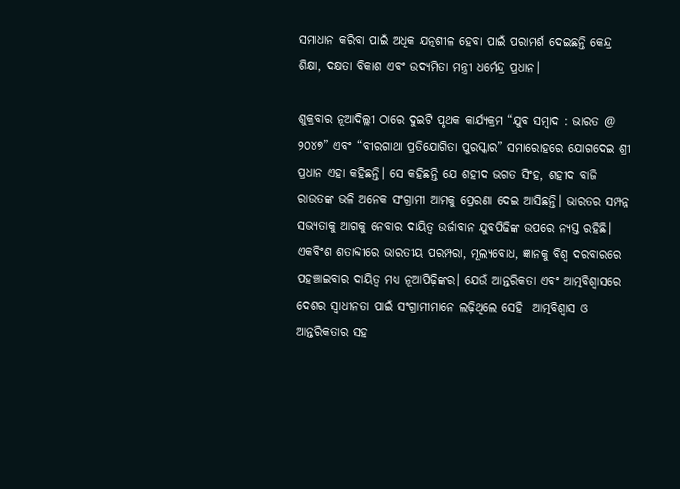ସମାଧାନ କରିବା ପାଇଁ ଅଧିକ ଯତ୍ନଶୀଳ ହେବା ପାଇଁ ପରାମର୍ଶ ଦେଇଛନ୍ତି କେନ୍ଦ୍ର ଶିକ୍ଷା, ଦକ୍ଷତା ବିକାଶ ଏବଂ ଉଦ୍ୟମିତା ମନ୍ତ୍ରୀ ଧର୍ମେନ୍ଦ୍ର ପ୍ରଧାନ।

ଶୁକ୍ରବାର ନୂଆଦିଲ୍ଲୀ ଠାରେ ଦୁଇଟି ପୃଥକ କାର୍ଯ୍ୟକ୍ରମ “ଯୁବ ସମ୍ବାଦ : ଭାରତ @ ୨୦୪୭” ଏବଂ “ବୀରଗାଥା ପ୍ରତିଯୋଗିତା ପୁରସ୍କାର” ସମାରୋହରେ ଯୋଗଦେଇ ଶ୍ରୀ ପ୍ରଧାନ ଏହା କହିଛନ୍ତି। ସେ କହିଛନ୍ତି ଯେ ଶହୀଦ ଭଗତ ସିଂହ, ଶହୀଦ ବାଜି ରାଉତଙ୍କ ଭଳି ଅନେକ ସଂଗ୍ରାମୀ ଆମକୁ ପ୍ରେରଣା ଦେଇ ଆସିଛନ୍ତି। ଭାରତର ସମ୍ପନ୍ନ ସଭ୍ୟତାକୁ ଆଗକୁ ନେବାର ଦାୟିତ୍ୱ ଉର୍ଜାବାନ ଯୁବପିଢିଙ୍କ ଉପରେ ନ୍ୟସ୍ତ ରହିଛି। ଏକବିଂଶ ଶତାବ୍ଦୀରେ ଭାରତୀୟ ପରମ୍ପରା, ମୂଲ୍ୟବୋଧ, ଜ୍ଞାନକୁ ବିଶ୍ୱ ଦରବାରରେ ପହଞ୍ଚାଇବାର ଦାୟିତ୍ୱ ମଧ୍ୟ ନୂଆପିଢ଼ିଙ୍କର। ଯେଉଁ ଆନ୍ତରିକତା ଏବଂ ଆତ୍ମବିଶ୍ୱାସରେ ଦେଶର ସ୍ୱାଧୀନତା ପାଇଁ ସଂଗ୍ରାମୀମାନେ ଲଢ଼ିଥିଲେ ସେହି  ଆତ୍ମବିଶ୍ୱାସ ଓ ଆନ୍ତରିକତାର ସହ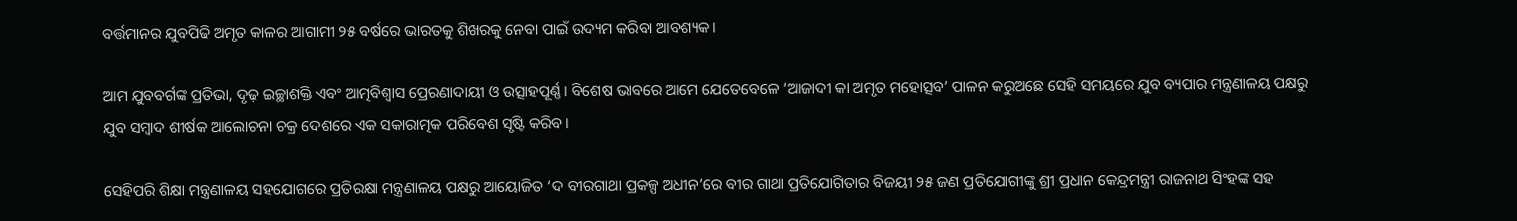ବର୍ତ୍ତମାନର ଯୁବପିଢି ଅମୃତ କାଳର ଆଗାମୀ ୨୫ ବର୍ଷରେ ଭାରତକୁ ଶିଖରକୁ ନେବା ପାଇଁ ଉଦ୍ୟମ କରିବା ଆବଶ୍ୟକ।

ଆମ ଯୁବବର୍ଗଙ୍କ ପ୍ରତିଭା, ଦୃଢ଼ ଇଚ୍ଛାଶକ୍ତି ଏବଂ ଆତ୍ମବିଶ୍ୱାସ ପ୍ରେରଣାଦାୟୀ ଓ ଉତ୍ସାହପୂର୍ଣ୍ଣ। ବିଶେଷ ଭାବରେ ଆମେ ଯେତେବେଳେ ‘ଆଜାଦୀ କା ଅମୃତ ମହୋତ୍ସବ’ ପାଳନ କରୁଅଛେ ସେହି ସମୟରେ ଯୁବ ବ୍ୟପାର ମନ୍ତ୍ରଣାଳୟ ପକ୍ଷରୁ ଯୁବ ସମ୍ବାଦ ଶୀର୍ଷକ ଆଲୋଚନା ଚକ୍ର ଦେଶରେ ଏକ ସକାରାତ୍ମକ ପରିବେଶ ସୃଷ୍ଟି କରିବ।

ସେହିପରି ଶିକ୍ଷା ମନ୍ତ୍ରଣାଳୟ ସହଯୋଗରେ ପ୍ରତିରକ୍ଷା ମନ୍ତ୍ରଣାଳୟ ପକ୍ଷରୁ ଆୟୋଜିତ ‘ଦ ବୀରଗାଥା ପ୍ରକଳ୍ପ ଅଧୀନ’ରେ ବୀର ଗାଥା ପ୍ରତିଯୋଗିତାର ବିଜୟୀ ୨୫ ଜଣ ପ୍ରତିଯୋଗୀଙ୍କୁ ଶ୍ରୀ ପ୍ରଧାନ କେନ୍ଦ୍ରମନ୍ତ୍ରୀ ରାଜନାଥ ସିଂହଙ୍କ ସହ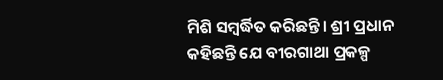ମିଶି ସମ୍ବର୍ଦ୍ଧିତ କରିଛନ୍ତି। ଶ୍ରୀ ପ୍ରଧାନ କହିଛନ୍ତି ଯେ ବୀରଗାଥା ପ୍ରକଳ୍ପ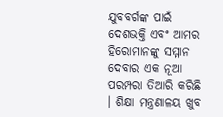ଯୁବବର୍ଗଙ୍କ ପାଇଁ ଦେଶଭକ୍ତି ଏବଂ ଆମର ହିରୋମାନଙ୍କୁ ସମ୍ମାନ ଦେବାର ଏକ ନୂଆ ପରମ୍ପରା ତିଆରି କରିଛି । ଶିକ୍ଷା ମନ୍ତ୍ରଣାଳୟ ଖୁବ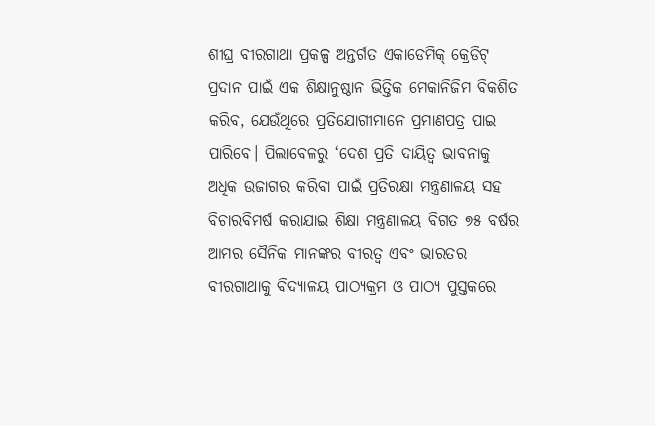ଶୀଘ୍ର ବୀରଗାଥା ପ୍ରକଳ୍ପ ଅନ୍ତର୍ଗତ ଏକାଡେମିକ୍ କ୍ରେଡିଟ୍ ପ୍ରଦାନ ପାଇଁ ଏକ ଶିକ୍ଷାନୁଷ୍ଠାନ ଭିତ୍ତିକ ମେକାନିଜିମ ବିକଶିତ କରିବ, ଯେଉଁଥିରେ ପ୍ରତିଯୋଗୀମାନେ ପ୍ରମାଣପତ୍ର ପାଇ ପାରିବେ। ପିଲାବେଳରୁ ‘ଦେଶ ପ୍ରତି ଦାୟିତ୍ୱ ଭାବନାକୁ ଅଧିକ ଉଜାଗର କରିବା ପାଇଁ ପ୍ରତିରକ୍ଷା ମନ୍ତ୍ରଣାଳୟ ସହ ବିଚାରବିମର୍ଷ କରାଯାଇ ଶିକ୍ଷା ମନ୍ତ୍ରଣାଳୟ ବିଗତ ୭୫ ବର୍ଷର ଆମର ସୈନିକ ମାନଙ୍କର ବୀରତ୍ୱ ଏବଂ ଭାରତର ବୀରଗାଥାକୁ ବିଦ୍ୟାଳୟ ପାଠ୍ୟକ୍ରମ ଓ ପାଠ୍ୟ ପୁସ୍ତକରେ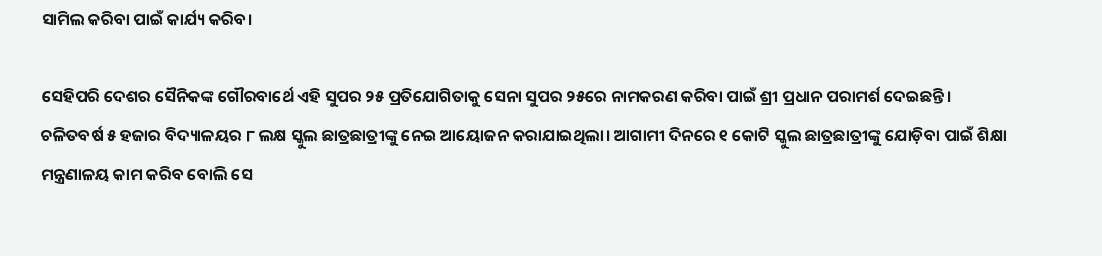ସାମିଲ କରିବା ପାଇଁ କାର୍ଯ୍ୟ କରିବ।

ସେହିପରି ଦେଶର ସୈନିକଙ୍କ ଗୌରବାର୍ଥେ ଏହି ସୁପର ୨୫ ପ୍ରତିଯୋଗିତାକୁ ସେନା ସୁପର ୨୫ରେ ନାମକରଣ କରିବା ପାଇଁ ଶ୍ରୀ ପ୍ରଧାନ ପରାମର୍ଶ ଦେଇଛନ୍ତି। ଚଳିତବର୍ଷ ୫ ହଜାର ବିଦ୍ୟାଳୟର ୮ ଲକ୍ଷ ସ୍କୁଲ ଛାତ୍ରଛାତ୍ରୀଙ୍କୁ ନେଇ ଆୟୋଜନ କରାଯାଇଥିଲା। ଆଗାମୀ ଦିନରେ ୧ କୋଟି ସ୍କୁଲ ଛାତ୍ରଛାତ୍ରୀଙ୍କୁ ଯୋଡ଼ିବା ପାଇଁ ଶିକ୍ଷା ମନ୍ତ୍ରଣାଳୟ କାମ କରିବ ବୋଲି ସେ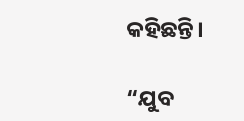କହିଛନ୍ତି।

“ଯୁବ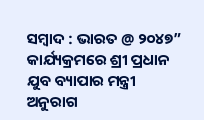ସମ୍ବାଦ : ଭାରତ @ ୨୦୪୭” କାର୍ଯ୍ୟକ୍ରମରେ ଶ୍ରୀ ପ୍ରଧାନ ଯୁବ ବ୍ୟାପାର ମନ୍ତ୍ରୀ ଅନୁରାଗ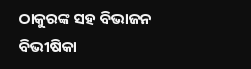ଠାକୁରଙ୍କ ସହ ବିଭାଜନ ବିଭୀଷିକା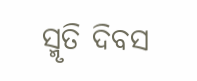ସ୍ମୃତି ଦିବସ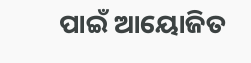ପାଇଁ ଆୟୋଜିତ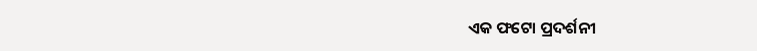ଏକ ଫଟୋ ପ୍ରଦର୍ଶନୀ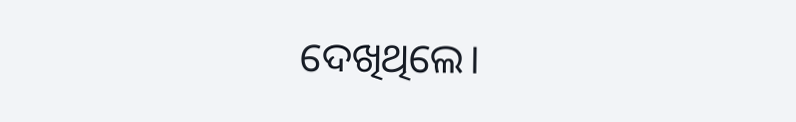ଦେଖିଥିଲେ।